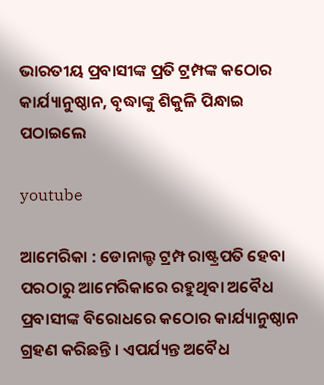ଭାରତୀୟ ପ୍ରବାସୀଙ୍କ ପ୍ରତି ଟ୍ରମ୍ପଙ୍କ କଠୋର କାର୍ଯ୍ୟାନୁଷ୍ଠାନ, ବୃଦ୍ଧାଙ୍କୁ ଶିକୁଳି ପିନ୍ଧାଇ ପଠାଇଲେ

youtube

ଆମେରିକା : ଡୋନାଲ୍ଡ ଟ୍ରମ୍ପ ରାଷ୍ଟ୍ରପତି ହେବା ପରଠାରୁ ଆମେରିକାରେ ରହୁଥିବା ଅବୈଧ ପ୍ରବାସୀଙ୍କ ବିରୋଧରେ କଠୋର କାର୍ଯ୍ୟାନୁଷ୍ଠାନ ଗ୍ରହଣ କରିଛନ୍ତି । ଏପର୍ଯ୍ୟନ୍ତ ଅବୈଧ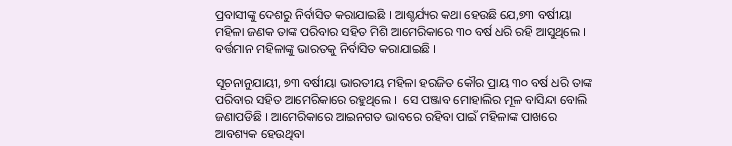ପ୍ରବାସୀଙ୍କୁ ଦେଶରୁ ନିର୍ବାସିତ କରାଯାଇଛି । ଆଶ୍ଚର୍ଯ୍ୟର କଥା ହେଉଛି ଯେ,୭୩ ବର୍ଷୀୟା ମହିଳା ଜଣକ ତାଙ୍କ ପରିବାର ସହିତ ମିଶି ଆମେରିକାରେ ୩୦ ବର୍ଷ ଧରି ରହି ଆସୁଥିଲେ । ବର୍ତ୍ତମାନ ମହିଳାଙ୍କୁ ଭାରତକୁ ନିର୍ବାସିତ କରାଯାଇଛି ।

ସୂଚନାନୁଯାୟୀ, ୭୩ ବର୍ଷୀୟା ଭାରତୀୟ ମହିଳା ହରଜିତ କୌର ପ୍ରାୟ ୩୦ ବର୍ଷ ଧରି ତାଙ୍କ ପରିବାର ସହିତ ଆମେରିକାରେ ରହୁଥିଲେ ।  ସେ ପଞ୍ଜାବ ମୋହାଲିର ମୂଳ ବାସିନ୍ଦା ବୋଲି ଜଣାପଡିଛି । ଆମେରିକାରେ ଆଇନଗତ ଭାବରେ ରହିବା ପାଇଁ ମହିଳାଙ୍କ ପାଖରେ ଆବଶ୍ୟକ ହେଉଥିବା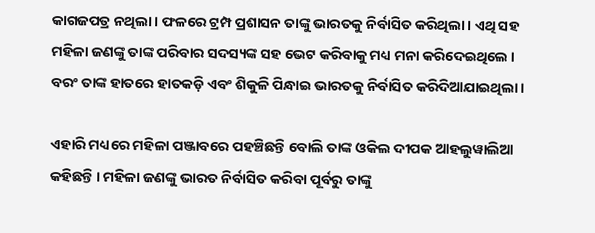କାଗଜପତ୍ର ନଥିଲା । ଫଳରେ ଟ୍ରମ୍ପ ପ୍ରଶାସନ ତାଙ୍କୁ ଭାରତକୁ ନିର୍ବାସିତ କରିଥିଲା । ଏଥି ସହ ମହିଳା ଜଣଙ୍କୁ ତାଙ୍କ ପରିବାର ସଦସ୍ୟଙ୍କ ସହ ଭେଟ କରିବାକୁ ମଧ୍ୟ ମନା କରିଦେଇଥିଲେ । ବରଂ ତାଙ୍କ ହାତରେ ହାତକଡ଼ି ଏବଂ ଶିକୁଳି ପିନ୍ଧାଇ ଭାରତକୁ ନିର୍ବାସିତ କରିଦିଆଯାଇଥିଲା ।

ଏହାରି ମଧ୍ୟରେ ମହିଳା ପଞ୍ଜାବରେ ପହଞ୍ଚିଛନ୍ତି ବୋଲି ତାଙ୍କ ଓକିଲ ଦୀପକ ଆହଲୁୱାଲିଆ କହିଛନ୍ତି । ମହିଳା ଜଣଙ୍କୁ ଭାରତ ନିର୍ବାସିତ କରିବା ପୂର୍ବରୁ ତାଙ୍କୁ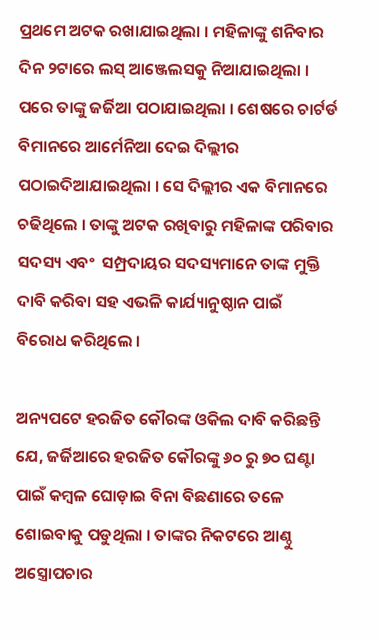ପ୍ରଥମେ ଅଟକ ରଖାଯାଇଥିଲା । ମହିଳାଙ୍କୁ ଶନିବାର ଦିନ ୨ଟାରେ ଲସ୍ ଆଞ୍ଜେଲସକୁ ନିଆଯାଇଥିଲା । ପରେ ତାଙ୍କୁ ଜର୍ଜିଆ ପଠାଯାଇଥିଲା । ଶେଷରେ ଚାର୍ଟର୍ଡ ବିମାନରେ ଆର୍ମେନିଆ ଦେଇ ଦିଲ୍ଲୀର ପଠାଇଦିଆଯାଇଥିଲା । ସେ ଦିଲ୍ଲୀର ଏକ ବିମାନରେ ଚଢିଥିଲେ । ତାଙ୍କୁ ଅଟକ ରଖିବାରୁ ମହିଳାଙ୍କ ପରିବାର ସଦସ୍ୟ ଏବଂ  ସମ୍ପ୍ରଦାୟର ସଦସ୍ୟମାନେ ତାଙ୍କ ମୁକ୍ତି ଦାବି କରିବା ସହ ଏଭଳି କାର୍ଯ୍ୟାନୁଷ୍ଠାନ ପାଇଁ ବିରୋଧ କରିଥିଲେ ।

ଅନ୍ୟପଟେ ହରଜିତ କୌରଙ୍କ ଓକିଲ ଦାବି କରିଛନ୍ତି ଯେ, ଜର୍ଜିଆରେ ହରଜିତ କୌରଙ୍କୁ ୬୦ ରୁ ୭୦ ଘଣ୍ଟା ପାଇଁ କମ୍ବଳ ଘୋଡ଼ାଇ ବିନା ବିଛଣାରେ ତଳେ ଶୋଇବାକୁ ପଡୁଥିଲା । ତାଙ୍କର ନିକଟରେ ଆଣ୍ଠୁ ଅସ୍ତ୍ରୋପଚାର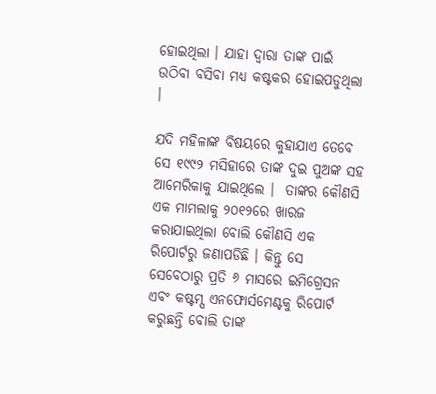ହୋଇଥିଲା । ଯାହା ଦ୍ବାରା ତାଙ୍କ ପାଇଁ ଉଠିବା ବସିବା ମଧ୍ୟ କଷ୍ଟକର ହୋଇପଡୁଥିଲା ।

ଯଦି ମହିଳାଙ୍କ ବିଷୟରେ କୁହାଯାଏ ତେବେ ସେ ୧୯୯୨ ମସିହାରେ ତାଙ୍କ ଦୁଇ ପୁଅଙ୍କ ସହ ଆମେରିକାକୁ ଯାଇଥିଲେ ।  ତାଙ୍କର କୌଣସି ଏକ ମାମଲାକୁ ୨୦୧୨ରେ ଖାରଜ କରାଯାଇଥିଲା ବୋଲି କୌଣସି ଏକ ରିପୋର୍ଟରୁ ଜଣାପଡିଛି । କିନ୍ତୁ ସେ ସେବେଠାରୁ ପ୍ରତି ୬ ମାସରେ ଇମିଗ୍ରେସନ ଏବଂ କଷ୍ଟମ୍ସ ଏନଫୋର୍ସମେଣ୍ଟକୁ ରିପୋର୍ଟ କରୁଛନ୍ତି ବୋଲି ତାଙ୍କ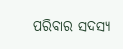ପରିବାର ସଦସ୍ୟ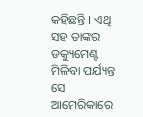କହିଛନ୍ତି । ଏଥି ସହ ତାଙ୍କର ଡକ୍ୟୁମେଣ୍ଟ ମିଳିବା ପର୍ଯ୍ୟନ୍ତ ସେ ଆମେରିକାରେ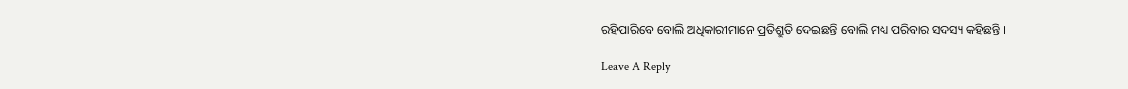ରହିପାରିବେ ବୋଲି ଅଧିକାରୀମାନେ ପ୍ରତିଶ୍ରୁତି ଦେଇଛନ୍ତି ବୋଲି ମଧ୍ୟ ପରିବାର ସଦସ୍ୟ କହିଛନ୍ତି ।

Leave A Reply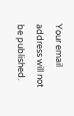Your email address will not be published.